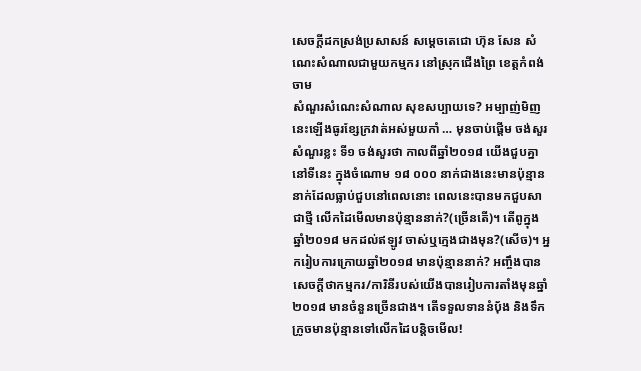សេចក្ដីដកស្រង់ប្រសាសន៍ សម្ដេចតេជោ ហ៊ុន សែន សំណេះសំណាលជាមួយកម្មករ នៅស្រុកជើងព្រៃ ខេត្តកំពង់ចាម
សំណួរសំណេះសំណាល សុខសប្បាយទេ? អម្បាញ់មិញនេះឡើងធូរខ្សែក្រវាត់អស់មួយកាំ … មុនចាប់ផ្ដើម ចង់សួរសំណួរខ្លះ ទី១ ចង់សួរថា កាលពីឆ្នាំ២០១៨ យើងជួបគ្នានៅទីនេះ ក្នុងចំណោម ១៨ ០០០ នាក់ជាងនេះមានប៉ុន្មាននាក់ដែលធ្លាប់ជួបនៅពេលនោះ ពេលនេះបានមកជួបសាជាថ្មី លើកដៃមើលមានប៉ុន្មាននាក់?(ច្រើនតើ)។ តើពូក្នុងឆ្នាំ២០១៨ មកដល់ឥឡូវ ចាស់ឬក្មេងជាងមុន?(សើច)។ អ្នករៀបការក្រោយឆ្នាំ២០១៨ មានប៉ុន្មាននាក់? អញ្ចឹងបានសេចក្ដីថាកម្មករ/ការិនីរបស់យើងបានរៀបការតាំងមុនឆ្នាំ២០១៨ មានចំនួនច្រើនជាង។ តើទទួលទាននំប៉័ង និងទឹកក្រូចមានប៉ុន្មានទៅលើកដៃបន្ដិចមើល!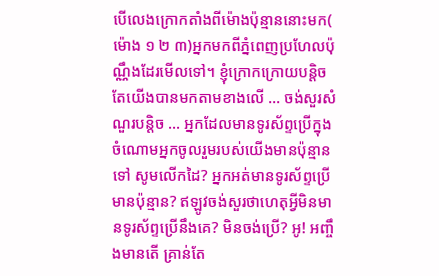បើលេងក្រោកតាំងពីម៉ោងប៉ុន្មាននោះមក( ម៉ោង ១ ២ ៣)អ្នកមកពីភ្នំពេញប្រហែលប៉ុណ្ណឹងដែរមើលទៅ។ ខ្ញុំក្រោកក្រោយបន្ដិច តែយើងបានមកតាមខាងលើ … ចង់សួរសំណួរបន្ដិច … អ្នកដែលមានទូរស័ព្ទប្រើក្នុងចំណោមអ្នកចូលរួមរបស់យើងមានប៉ុន្មានទៅ សូមលើកដៃ? អ្នកអត់មានទូរស័ព្ទប្រើមានប៉ុន្មាន? ឥឡូវចង់សួរថាហេតុអ្វីមិនមានទូរស័ព្ទប្រើនឹងគេ? មិនចង់ប្រើ? អូ! អញ្ចឹងមានតើ គ្រាន់តែ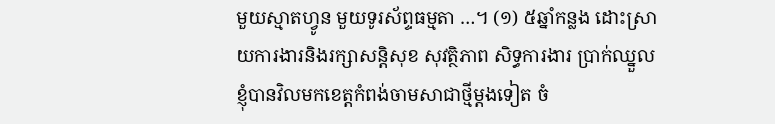មួយស្មាតហ្វូន មួយទូរស័ព្ទធម្មតា …។ (១) ៥ឆ្នាំកន្លង ដោះស្រាយការងារនិងរក្សាសន្តិសុខ សុវត្ថិភាព សិទ្ធការងារ ប្រាក់ឈ្នួល ខ្ញុំបានវិលមកខេត្តកំពង់ចាមសាជាថ្មីម្ដងទៀត ចំ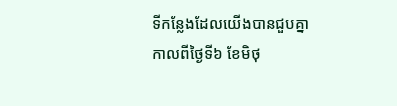ទីកន្លែងដែលយើងបានជួបគ្នាកាលពីថ្ងៃទី៦ ខែមិថុ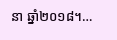នា ឆ្នាំ២០១៨។…